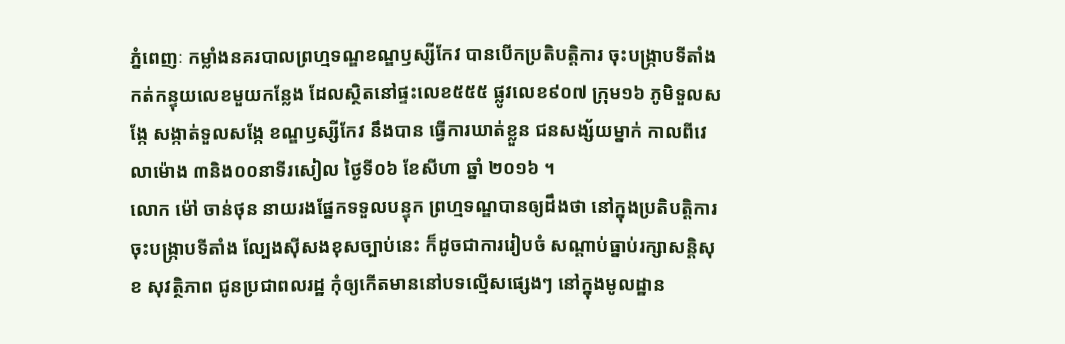ភ្នំពេញៈ កម្លាំងនគរបាលព្រហ្មទណ្ឌខណ្ឌឫស្សីកែវ បានបើកប្រតិបត្តិការ ចុះបង្ក្រាបទីតាំងកត់កន្ទុយលេខមួយកន្លែង ដែលស្ថិតនៅផ្ទះលេខ៥៥៥ ផ្លូវលេខ៩០៧ ក្រុម១៦ ភូមិទួលសង្កែ សង្កាត់ទួលសង្កែ ខណ្ឌឫស្សីកែវ នឹងបាន ធ្វើការឃាត់ខ្លួន ជនសង្ស័យម្នាក់ កាលពីវេលាម៉ោង ៣និង០០នាទីរសៀល ថ្ងៃទី០៦ ខែសីហា ឆ្នាំ ២០១៦ ។
លោក ម៉ៅ ចាន់ថុន នាយរងផ្នែកទទួលបន្ទុក ព្រហ្មទណ្ឌបានឲ្យដឹងថា នៅក្នុងប្រតិបត្តិការ ចុះបង្ក្រាបទីតាំង ល្បែងស៊ីសងខុសច្បាប់នេះ ក៏ដូចជាការរៀបចំ សណ្តាប់ធ្នាប់រក្សាសន្តិសុខ សុវតិ្ថភាព ជូនប្រជាពលរដ្ឋ កុំឲ្យកើតមាននៅបទល្មើសផ្សេងៗ នៅក្នុងមូលដ្ឋាន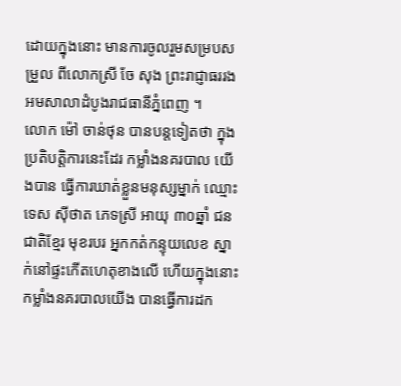ដោយក្នុងនោះ មានការចូលរួមសម្របសម្រួល ពីលោកស្រី ចែ សុង ព្រះរាជ្ញាធររង អមសាលាដំបូងរាជធានីភ្នំពេញ ។
លោក ម៉ៅ ចាន់ថុន បានបន្តទៀតថា ក្នុងប្រតិបតិ្តការនេះដែរ កម្លាំងនគរបាល យើងបាន ធ្វើការឃាត់ខ្លួនមនុស្សម្នាក់ ឈ្មោះ ទេស ស៊ីថាត ភេទស្រី អាយុ ៣០ឆ្នាំ ជនជាតិខែ្មរ មុខរបរ អ្នកកត់កន្ទុយលេខ ស្នាក់នៅផ្ទះកើតហេតុខាងលើ ហើយក្នុងនោះ កម្លាំងនគរបាលយើង បានធ្វើការដក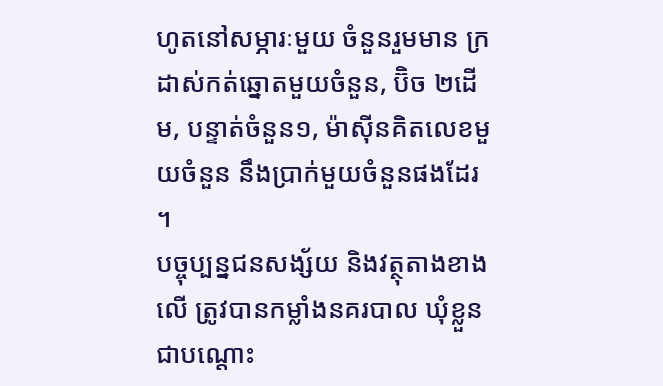ហូតនៅសម្ភារៈមួយ ចំនួនរួមមាន ក្រដាស់កត់ឆ្នោតមួយចំនួន, ប៊ិច ២ដើម, បន្ទាត់ចំនួន១, ម៉ាស៊ីនគិតលេខមួយចំនួន នឹងប្រាក់មួយចំនួនផងដែរ ។
បច្ចុប្បន្នជនសង្ស័យ និងវត្ថុតាងខាងលើ ត្រូវបានកម្លាំងនគរបាល ឃុំខ្លួន ជាបណ្តោះ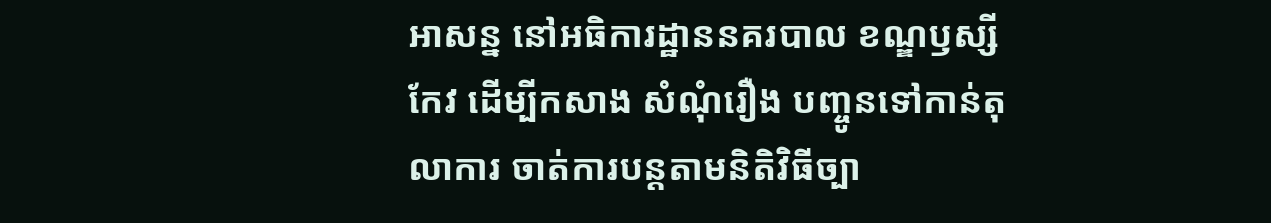អាសន្ន នៅអធិការដ្ឋាននគរបាល ខណ្ឌឫស្សីកែវ ដើម្បីកសាង សំណុំរឿង បញ្ចូនទៅកាន់តុលាការ ចាត់ការបន្តតាមនិតិវិធីច្បា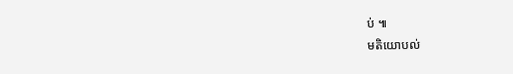ប់ ៕
មតិយោបល់